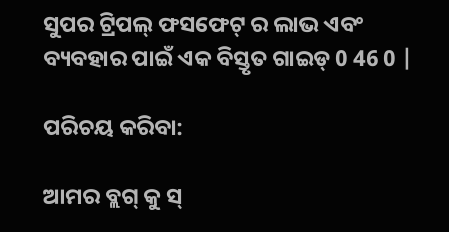ସୁପର ଟ୍ରିପଲ୍ ଫସଫେଟ୍ ର ଲାଭ ଏବଂ ବ୍ୟବହାର ପାଇଁ ଏକ ବିସ୍ତୃତ ଗାଇଡ୍ 0 46 0 |

ପରିଚୟ କରିବା:

ଆମର ବ୍ଲଗ୍ କୁ ସ୍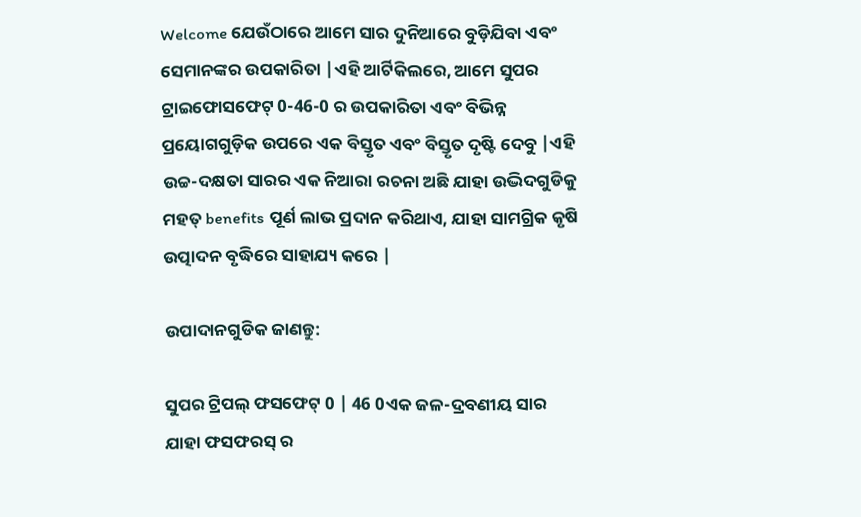Welcome ଯେଉଁଠାରେ ଆମେ ସାର ଦୁନିଆରେ ବୁଡ଼ିଯିବା ଏବଂ ସେମାନଙ୍କର ଉପକାରିତା |ଏହି ଆର୍ଟିକିଲରେ, ଆମେ ସୁପର ଟ୍ରାଇଫୋସଫେଟ୍ 0-46-0 ର ଉପକାରିତା ଏବଂ ବିଭିନ୍ନ ପ୍ରୟୋଗଗୁଡ଼ିକ ଉପରେ ଏକ ବିସ୍ତୃତ ଏବଂ ବିସ୍ତୃତ ଦୃଷ୍ଟି ଦେବୁ |ଏହି ଉଚ୍ଚ-ଦକ୍ଷତା ସାରର ଏକ ନିଆରା ରଚନା ଅଛି ଯାହା ଉଦ୍ଭିଦଗୁଡିକୁ ମହତ୍ benefits ପୂର୍ଣ ଲାଭ ପ୍ରଦାନ କରିଥାଏ, ଯାହା ସାମଗ୍ରିକ କୃଷି ଉତ୍ପାଦନ ବୃଦ୍ଧିରେ ସାହାଯ୍ୟ କରେ |

ଉପାଦାନଗୁଡିକ ଜାଣନ୍ତୁ:

ସୁପର ଟ୍ରିପଲ୍ ଫସଫେଟ୍ 0 | 46 0ଏକ ଜଳ-ଦ୍ରବଣୀୟ ସାର ଯାହା ଫସଫରସ୍ ର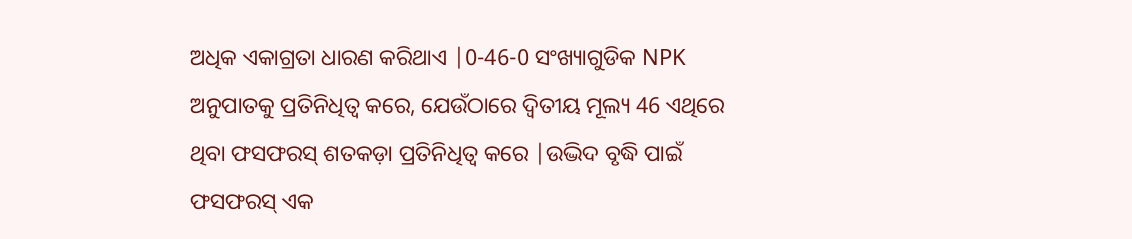ଅଧିକ ଏକାଗ୍ରତା ଧାରଣ କରିଥାଏ |0-46-0 ସଂଖ୍ୟାଗୁଡିକ NPK ଅନୁପାତକୁ ପ୍ରତିନିଧିତ୍ୱ କରେ, ଯେଉଁଠାରେ ଦ୍ୱିତୀୟ ମୂଲ୍ୟ 46 ଏଥିରେ ଥିବା ଫସଫରସ୍ ଶତକଡ଼ା ପ୍ରତିନିଧିତ୍ୱ କରେ |ଉଦ୍ଭିଦ ବୃଦ୍ଧି ପାଇଁ ଫସଫରସ୍ ଏକ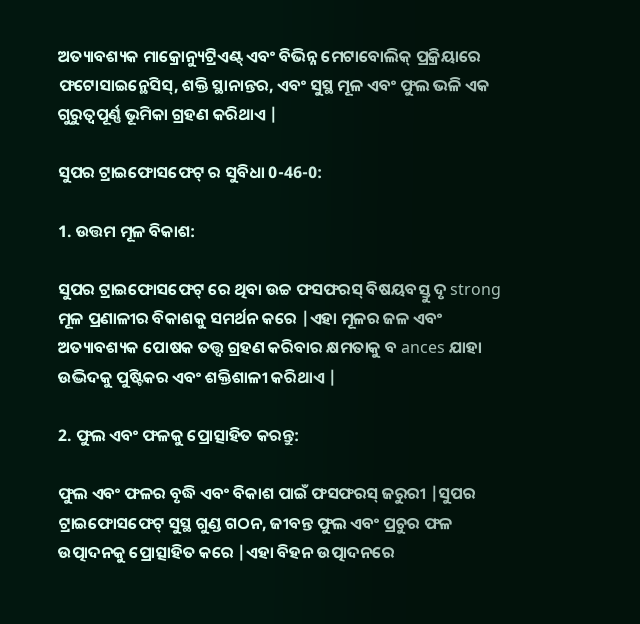ଅତ୍ୟାବଶ୍ୟକ ମାକ୍ରୋନ୍ୟୁଟ୍ରିଏଣ୍ଟ୍ ଏବଂ ବିଭିନ୍ନ ମେଟାବୋଲିକ୍ ପ୍ରକ୍ରିୟାରେ ଫଟୋସାଇନ୍ଥେସିସ୍, ଶକ୍ତି ସ୍ଥାନାନ୍ତର, ଏବଂ ସୁସ୍ଥ ମୂଳ ଏବଂ ଫୁଲ ଭଳି ଏକ ଗୁରୁତ୍ୱପୂର୍ଣ୍ଣ ଭୂମିକା ଗ୍ରହଣ କରିଥାଏ |

ସୁପର ଟ୍ରାଇଫୋସଫେଟ୍ ର ସୁବିଧା 0-46-0:

1. ଉତ୍ତମ ମୂଳ ବିକାଶ:

ସୁପର ଟ୍ରାଇଫୋସଫେଟ୍ ରେ ଥିବା ଉଚ୍ଚ ଫସଫରସ୍ ବିଷୟବସ୍ତୁ ଦୃ strong ମୂଳ ପ୍ରଣାଳୀର ବିକାଶକୁ ସମର୍ଥନ କରେ |ଏହା ମୂଳର ଜଳ ଏବଂ ଅତ୍ୟାବଶ୍ୟକ ପୋଷକ ତତ୍ତ୍ୱ ଗ୍ରହଣ କରିବାର କ୍ଷମତାକୁ ବ ances ଯାହା ଉଦ୍ଭିଦକୁ ପୁଷ୍ଟିକର ଏବଂ ଶକ୍ତିଶାଳୀ କରିଥାଏ |

2. ଫୁଲ ଏବଂ ଫଳକୁ ପ୍ରୋତ୍ସାହିତ କରନ୍ତୁ:

ଫୁଲ ଏବଂ ଫଳର ବୃଦ୍ଧି ଏବଂ ବିକାଶ ପାଇଁ ଫସଫରସ୍ ଜରୁରୀ |ସୁପର ଟ୍ରାଇଫୋସଫେଟ୍ ସୁସ୍ଥ ଗୁଣ୍ଡ ଗଠନ, ଜୀବନ୍ତ ଫୁଲ ଏବଂ ପ୍ରଚୁର ଫଳ ଉତ୍ପାଦନକୁ ପ୍ରୋତ୍ସାହିତ କରେ |ଏହା ବିହନ ଉତ୍ପାଦନରେ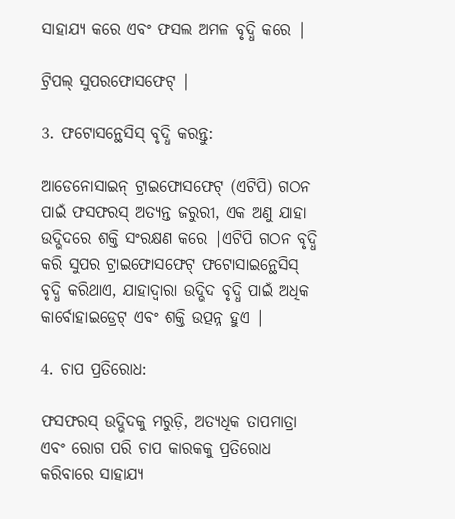ସାହାଯ୍ୟ କରେ ଏବଂ ଫସଲ ଅମଳ ବୃଦ୍ଧି କରେ |

ଟ୍ରିପଲ୍ ସୁପରଫୋସଫେଟ୍ |

3. ଫଟୋସନ୍ଥେସିସ୍ ବୃଦ୍ଧି କରନ୍ତୁ:

ଆଡେନୋସାଇନ୍ ଟ୍ରାଇଫୋସଫେଟ୍ (ଏଟିପି) ଗଠନ ପାଇଁ ଫସଫରସ୍ ଅତ୍ୟନ୍ତ ଜରୁରୀ, ଏକ ଅଣୁ ଯାହା ଉଦ୍ଭିଦରେ ଶକ୍ତି ସଂରକ୍ଷଣ କରେ |ଏଟିପି ଗଠନ ବୃଦ୍ଧି କରି ସୁପର ଟ୍ରାଇଫୋସଫେଟ୍ ଫଟୋସାଇନ୍ଥେସିସ୍ ବୃଦ୍ଧି କରିଥାଏ, ଯାହାଦ୍ୱାରା ଉଦ୍ଭିଦ ବୃଦ୍ଧି ପାଇଁ ଅଧିକ କାର୍ବୋହାଇଡ୍ରେଟ୍ ଏବଂ ଶକ୍ତି ଉତ୍ପନ୍ନ ହୁଏ |

4. ଚାପ ପ୍ରତିରୋଧ:

ଫସଫରସ୍ ଉଦ୍ଭିଦକୁ ମରୁଡ଼ି, ଅତ୍ୟଧିକ ତାପମାତ୍ରା ଏବଂ ରୋଗ ପରି ଚାପ କାରକକୁ ପ୍ରତିରୋଧ କରିବାରେ ସାହାଯ୍ୟ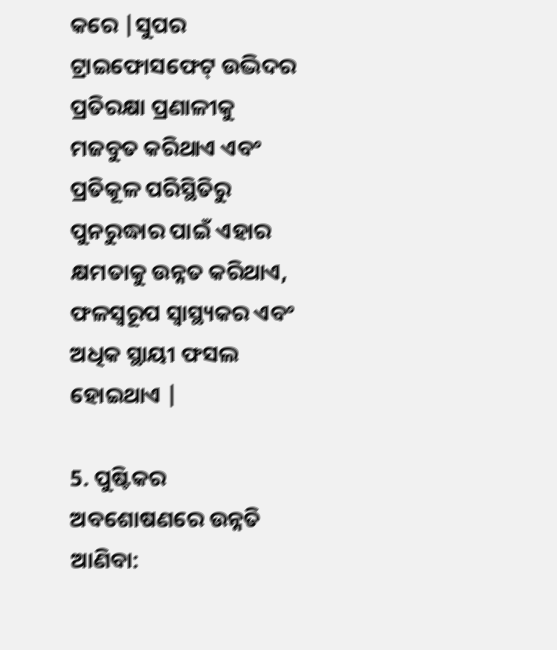କରେ |ସୁପର ଟ୍ରାଇଫୋସଫେଟ୍ ଉଦ୍ଭିଦର ପ୍ରତିରକ୍ଷା ପ୍ରଣାଳୀକୁ ମଜବୁତ କରିଥାଏ ଏବଂ ପ୍ରତିକୂଳ ପରିସ୍ଥିତିରୁ ପୁନରୁଦ୍ଧାର ପାଇଁ ଏହାର କ୍ଷମତାକୁ ଉନ୍ନତ କରିଥାଏ, ଫଳସ୍ୱରୂପ ସ୍ୱାସ୍ଥ୍ୟକର ଏବଂ ଅଧିକ ସ୍ଥାୟୀ ଫସଲ ହୋଇଥାଏ |

5. ପୁଷ୍ଟିକର ଅବଶୋଷଣରେ ଉନ୍ନତି ଆଣିବା: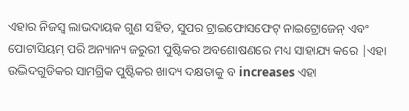ଏହାର ନିଜସ୍ୱ ଲାଭଦାୟକ ଗୁଣ ସହିତ, ସୁପର ଟ୍ରାଇଫୋସଫେଟ୍ ନାଇଟ୍ରୋଜେନ୍ ଏବଂ ପୋଟାସିୟମ୍ ପରି ଅନ୍ୟାନ୍ୟ ଜରୁରୀ ପୁଷ୍ଟିକର ଅବଶୋଷଣରେ ମଧ୍ୟ ସାହାଯ୍ୟ କରେ |ଏହା ଉଦ୍ଭିଦଗୁଡିକର ସାମଗ୍ରିକ ପୁଷ୍ଟିକର ଖାଦ୍ୟ ଦକ୍ଷତାକୁ ବ increases ଏହା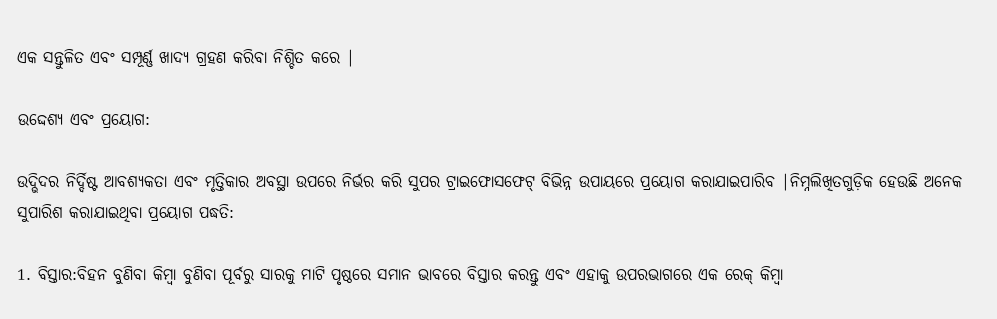ଏକ ସନ୍ତୁଳିତ ଏବଂ ସମ୍ପୂର୍ଣ୍ଣ ଖାଦ୍ୟ ଗ୍ରହଣ କରିବା ନିଶ୍ଚିତ କରେ |

ଉଦ୍ଦେଶ୍ୟ ଏବଂ ପ୍ରୟୋଗ:

ଉଦ୍ଭିଦର ନିର୍ଦ୍ଦିଷ୍ଟ ଆବଶ୍ୟକତା ଏବଂ ମୃତ୍ତିକାର ଅବସ୍ଥା ଉପରେ ନିର୍ଭର କରି ସୁପର ଟ୍ରାଇଫୋସଫେଟ୍ ବିଭିନ୍ନ ଉପାୟରେ ପ୍ରୟୋଗ କରାଯାଇପାରିବ |ନିମ୍ନଲିଖିତଗୁଡ଼ିକ ହେଉଛି ଅନେକ ସୁପାରିଶ କରାଯାଇଥିବା ପ୍ରୟୋଗ ପଦ୍ଧତି:

1. ବିସ୍ତାର:ବିହନ ବୁଣିବା କିମ୍ବା ବୁଣିବା ପୂର୍ବରୁ ସାରକୁ ମାଟି ପୃଷ୍ଠରେ ସମାନ ଭାବରେ ବିସ୍ତାର କରନ୍ତୁ ଏବଂ ଏହାକୁ ଉପରଭାଗରେ ଏକ ରେକ୍ କିମ୍ବା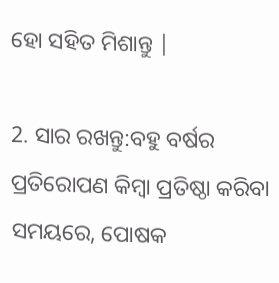ହୋ ସହିତ ମିଶାନ୍ତୁ |

2. ସାର ରଖନ୍ତୁ:ବହୁ ବର୍ଷର ପ୍ରତିରୋପଣ କିମ୍ବା ପ୍ରତିଷ୍ଠା କରିବା ସମୟରେ, ପୋଷକ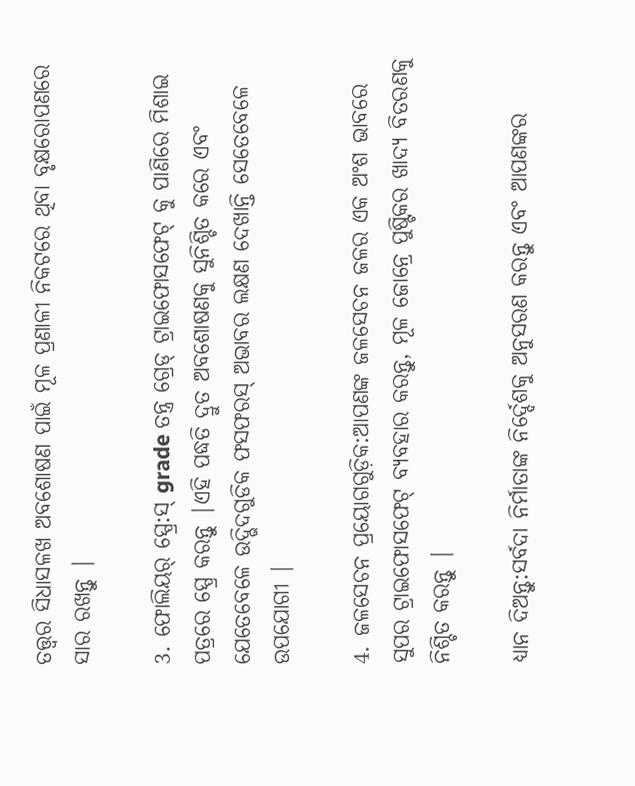ତତ୍ତ୍ୱର ସିଧାସଳଖ ଅବଶୋଷଣ ପାଇଁ ମୂଳ ପ୍ରଣାଳୀ ନିକଟରେ ଥିବା ବୃକ୍ଷରୋପଣରେ ସାର ରଖନ୍ତୁ |

3. ଫୋଲିୟର୍ ସ୍ପ୍ରେ:ସ୍ grade ତନ୍ତ୍ର ଗ୍ରେଡ୍ ଟ୍ରାଇଫୋସଫେଟ୍ କୁ ପାଣିରେ ମିଶାଇ ପତ୍ରରେ ସ୍ପ୍ରେ କରନ୍ତୁ |ଏହି ପଦ୍ଧତି ଦ୍ରୁତ ଅବଶୋଷଣକୁ ସୁନିଶ୍ଚିତ କରେ ଏବଂ ଯେତେବେଳେ ଉଦ୍ଭିଦଗୁଡିକ ଫସଫରସ୍ ଅଭାବର ଲକ୍ଷଣ ଦେଖାନ୍ତି ସେତେବେଳେ ଉପଯୋଗୀ |

4. ଜଳସେଚନ ପ୍ରୟୋଗଗୁଡ଼ିକ:ଆପଣଙ୍କ ଜଳସେଚନ ଜଳର ଏକ ଅଂଶ ଭାବରେ ସୁପର ଟ୍ରାଇଫୋସଫେଟ୍ ବ୍ୟବହାର କରନ୍ତୁ, ମୂଳ ଜୋନ୍ରେ ପୁଷ୍ଟିକର ଖାଦ୍ୟ ବିତରଣକୁ ନିଶ୍ଚିତ କରନ୍ତୁ |

ଧ୍ୟାନ ଦିଅନ୍ତୁ:ସର୍ବଦା ନିର୍ମାତାଙ୍କ ନିର୍ଦ୍ଦେଶକୁ ଅନୁସରଣ କରନ୍ତୁ ଏବଂ ଆପଣଙ୍କର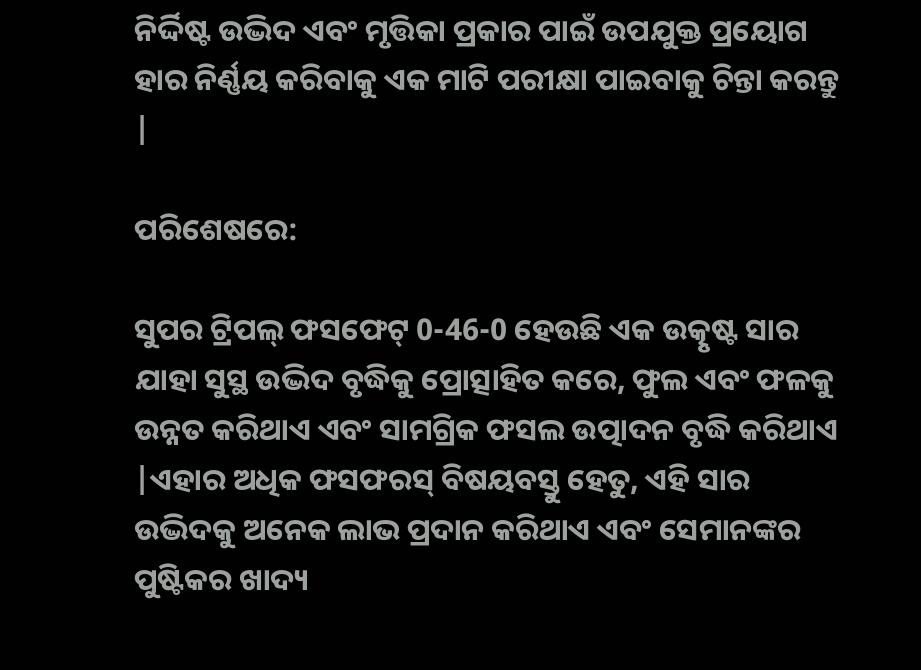ନିର୍ଦ୍ଦିଷ୍ଟ ଉଦ୍ଭିଦ ଏବଂ ମୃତ୍ତିକା ପ୍ରକାର ପାଇଁ ଉପଯୁକ୍ତ ପ୍ରୟୋଗ ହାର ନିର୍ଣ୍ଣୟ କରିବାକୁ ଏକ ମାଟି ପରୀକ୍ଷା ପାଇବାକୁ ଚିନ୍ତା କରନ୍ତୁ |

ପରିଶେଷରେ:

ସୁପର ଟ୍ରିପଲ୍ ଫସଫେଟ୍ 0-46-0 ହେଉଛି ଏକ ଉତ୍କୃଷ୍ଟ ସାର ଯାହା ସୁସ୍ଥ ଉଦ୍ଭିଦ ବୃଦ୍ଧିକୁ ପ୍ରୋତ୍ସାହିତ କରେ, ଫୁଲ ଏବଂ ଫଳକୁ ଉନ୍ନତ କରିଥାଏ ଏବଂ ସାମଗ୍ରିକ ଫସଲ ଉତ୍ପାଦନ ବୃଦ୍ଧି କରିଥାଏ |ଏହାର ଅଧିକ ଫସଫରସ୍ ବିଷୟବସ୍ତୁ ହେତୁ, ଏହି ସାର ଉଦ୍ଭିଦକୁ ଅନେକ ଲାଭ ପ୍ରଦାନ କରିଥାଏ ଏବଂ ସେମାନଙ୍କର ପୁଷ୍ଟିକର ଖାଦ୍ୟ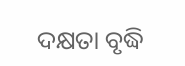ଦକ୍ଷତା ବୃଦ୍ଧି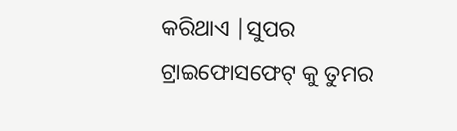କରିଥାଏ |ସୁପର ଟ୍ରାଇଫୋସଫେଟ୍ କୁ ତୁମର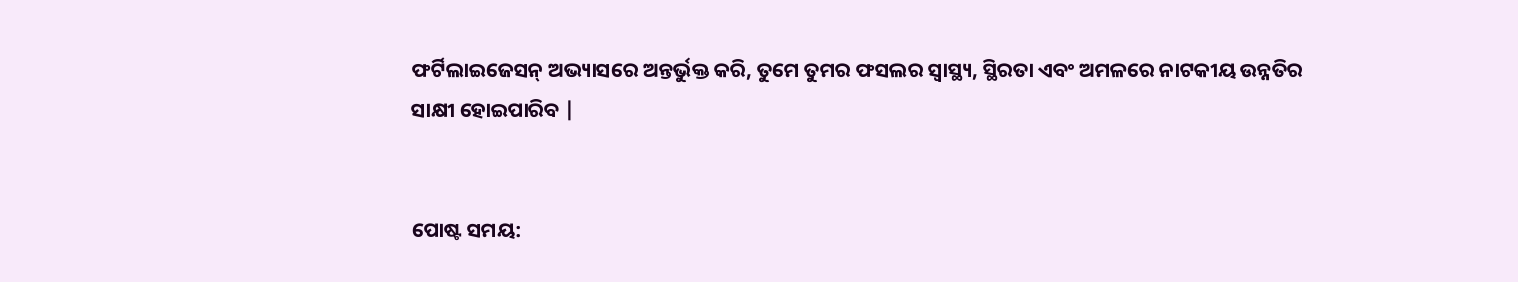ଫର୍ଟିଲାଇଜେସନ୍ ଅଭ୍ୟାସରେ ଅନ୍ତର୍ଭୁକ୍ତ କରି, ତୁମେ ତୁମର ଫସଲର ସ୍ୱାସ୍ଥ୍ୟ, ସ୍ଥିରତା ଏବଂ ଅମଳରେ ନାଟକୀୟ ଉନ୍ନତିର ସାକ୍ଷୀ ହୋଇପାରିବ |


ପୋଷ୍ଟ ସମୟ: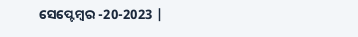ସେପ୍ଟେମ୍ବର -20-2023 |